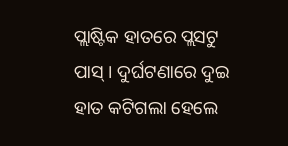ପ୍ଲାଷ୍ଟିକ ହାତରେ ପ୍ଲସଟୁ ପାସ୍ । ଦୁର୍ଘଟଣାରେ ଦୁଇ ହାତ କଟିଗଲା ହେଲେ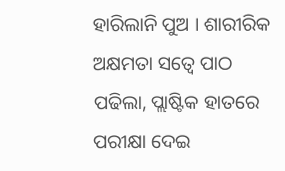ହାରିଲାନି ପୁଅ । ଶାରୀରିକ ଅକ୍ଷମତା ସତ୍ୱେ ପାଠ ପଢିଲା, ପ୍ଲାଷ୍ଟିକ ହାତରେ ପରୀକ୍ଷା ଦେଇ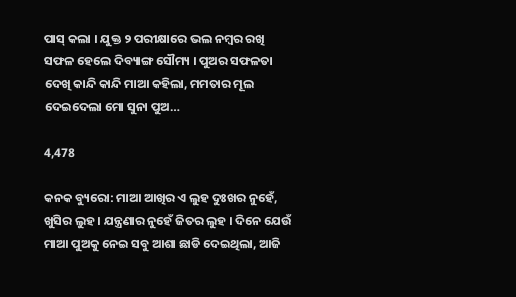ପାସ୍ କଲା । ଯୁକ୍ତ ୨ ପରୀକ୍ଷାରେ ଭଲ ନମ୍ବର ରଖି ସଫଳ ହେଲେ ଦିବ୍ୟାଙ୍ଗ ସୌମ୍ୟ । ପୁଅର ସଫଳତା ଦେଖି କାନ୍ଦି କାନ୍ଦି ମାଆ କହିଲା, ମମତାର ମୂଲ ଦେଇଦେଲା ମୋ ସୁନା ପୁଅ…

4,478

କନକ ବ୍ୟୁରୋ: ମାଆ ଆଖିର ଏ ଲୁହ ଦୁଃଖର ନୁହେଁ, ଖୁସିର ଲୁହ । ଯନ୍ତ୍ରଣାର ନୁହେଁ ଜିତର ଲୁହ । ଦିନେ ଯେଉଁ ମାଆ ପୁଅକୁ ନେଇ ସବୁ ଆଶା ଛାଡି ଦେଇଥିଲା, ଆଜି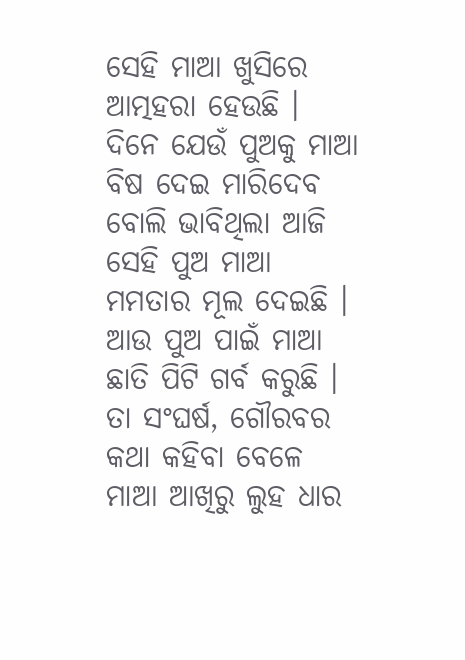ସେହି ମାଆ ଖୁସିରେ ଆତ୍ମହରା ହେଉଛି । ଦିନେ ଯେଉଁ ପୁଅକୁ ମାଆ ବିଷ ଦେଇ ମାରିଦେବ ବୋଲି ଭାବିଥିଲା ଆଜି ସେହି ପୁଅ ମାଆ ମମତାର ମୂଲ ଦେଇଛି । ଆଉ ପୁଅ ପାଇଁ ମାଆ ଛାତି ପିଟି ଗର୍ବ କରୁଛି । ତା ସଂଘର୍ଷ, ଗୌରବର କଥା କହିବା ବେଳେ ମାଆ ଆଖିରୁ ଲୁହ ଧାର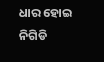ଧାର ହୋଇ ନିଗିଡି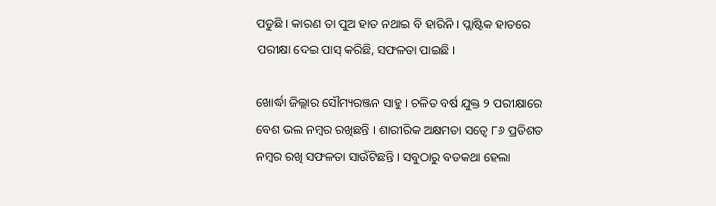ପଡୁଛି । କାରଣ ତା ପୁଅ ହାତ ନଥାଇ ବି ହାରିନି । ପ୍ଲାଷ୍ଟିକ ହାତରେ ପରୀକ୍ଷା ଦେଇ ପାସ୍ କରିଛି, ସଫଳତା ପାଇଛି ।

ଖୋର୍ଦ୍ଧା ଜିଲ୍ଲାର ସୌମ୍ୟରଞ୍ଜନ ସାହୁ । ଚଳିତ ବର୍ଷ ଯୁକ୍ତ ୨ ପରୀକ୍ଷାରେ ବେଶ ଭଲ ନମ୍ବର ରଖିଛନ୍ତି । ଶାରୀରିକ ଅକ୍ଷମତା ସତ୍ୱେ ୮୬ ପ୍ରତିଶତ ନମ୍ବର ରଖି ସଫଳତା ସାଉଁଟିଛନ୍ତି । ସବୁଠାରୁ ବଡକଥା ହେଲା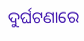ଦୁର୍ଘଟଣାରେ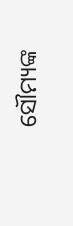ସୌମ୍ୟଙ୍କ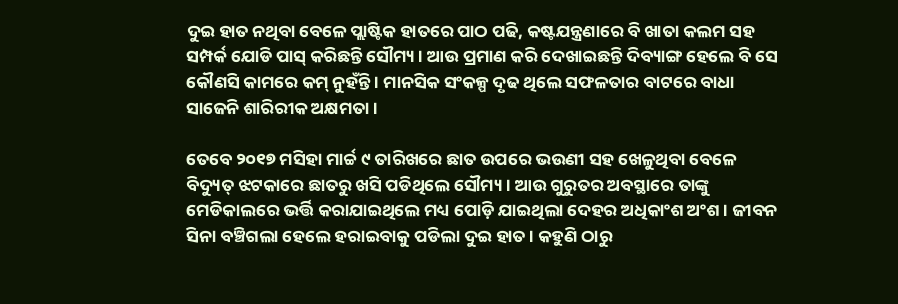ଦୁଇ ହାତ ନଥିବା ବେଳେ ପ୍ଲାଷ୍ଟିକ ହାତରେ ପାଠ ପଢି, କଷ୍ଟଯନ୍ତ୍ରଣାରେ ବି ଖାତା କଲମ ସହ ସମ୍ପର୍କ ଯୋଡି ପାସ୍ କରିଛନ୍ତି ସୌମ୍ୟ । ଆଉ ପ୍ରମାଣ କରି ଦେଖାଇଛନ୍ତି ଦିବ୍ୟାଙ୍ଗ ହେଲେ ବି ସେ କୌଣସି କାମରେ କମ୍ ନୁହଁନ୍ତି । ମାନସିକ ସଂକଳ୍ପ ଦୃଢ ଥିଲେ ସଫଳତାର ବାଟରେ ବାଧା ସାଜେନି ଶାରିରୀକ ଅକ୍ଷମତା ।

ତେବେ ୨୦୧୭ ମସିହା ମାର୍ଚ୍ଚ ୯ ତାରିଖରେ ଛାତ ଉପରେ ଭଉଣୀ ସହ ଖେଳୁଥିବା ବେଳେ ବିଦ୍ୟୁତ୍ ଝଟକାରେ ଛାତରୁ ଖସି ପଡିଥିଲେ ସୌମ୍ୟ । ଆଉ ଗୁରୁତର ଅବସ୍ଥାରେ ତାଙ୍କୁ ମେଡିକାଲରେ ଭର୍ତ୍ତି କରାଯାଇଥିଲେ ମଧ୍ୟ ପୋଡ଼ି ଯାଇଥିଲା ଦେହର ଅଧିକାଂଶ ଅଂଶ । ଜୀବନ ସିନା ବଞ୍ଚିଗଲା ହେଲେ ହରାଇବାକୁ ପଡିଲା ଦୁଇ ହାତ । କହୁଣି ଠାରୁ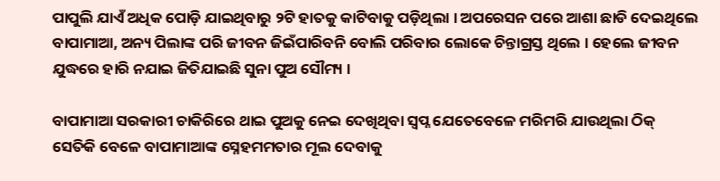ପାପୁଲି ଯାଏଁ ଅଧିକ ପୋଡ଼ି ଯାଇଥିବାରୁ ୨ଟି ହାତକୁ କାଟିବାକୁ ପଡ଼ିଥିଲା । ଅପରେସନ ପରେ ଆଶା ଛାଡି ଦେଇଥିଲେ ବାପାମାଆ, ଅନ୍ୟ ପିଲାଙ୍କ ପରି ଜୀବନ ଜିଇଁପାରିବନି ବୋଲି ପରିବାର ଲୋକେ ଚିନ୍ତାଗ୍ରସ୍ତ ଥିଲେ । ହେଲେ ଜୀବନ ଯୁଦ୍ଧରେ ହାରି ନଯାଇ ଜିତିଯାଇଛି ସୁନା ପୁଅ ସୌମ୍ୟ ।

ବାପାମାଆ ସରକାରୀ ଚାକିରିରେ ଥାଇ ପୁଅକୁ ନେଇ ଦେଖିଥିବା ସ୍ୱପ୍ନ ଯେତେବେଳେ ମରିମରି ଯାଉଥିଲା ଠିକ୍ ସେତିକି ବେଳେ ବାପାମାଆଙ୍କ ସ୍ନେହମମତାର ମୂଲ ଦେବାକୁ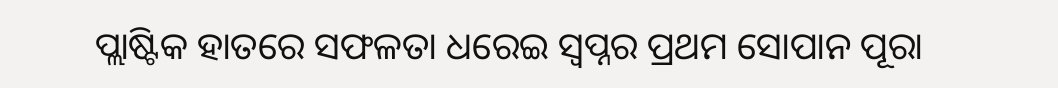ପ୍ଲାଷ୍ଟିକ ହାତରେ ସଫଳତା ଧରେଇ ସ୍ୱପ୍ନର ପ୍ରଥମ ସୋପାନ ପୂରା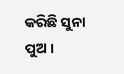କରିଛି ସୁନା ପୁଅ ।